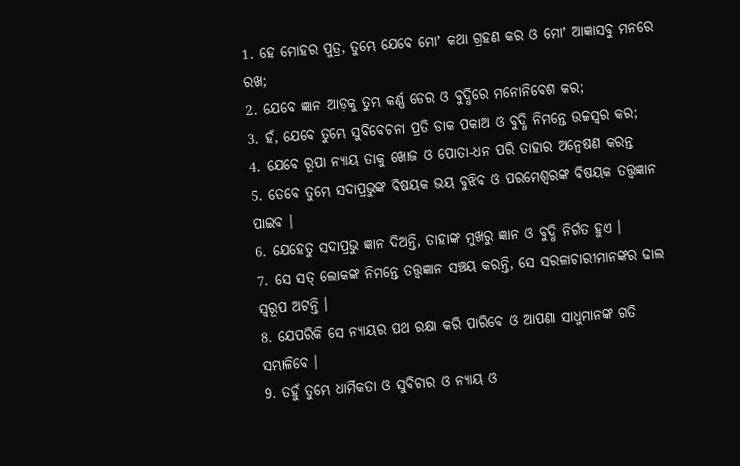1. ହେ ମୋହର ପୁତ୍ର, ତୁମ୍ଭେ ଯେବେ ମୋʼ କଥା ଗ୍ରହଣ କର ଓ ମୋʼ ଆଜ୍ଞାସବୁ ମନରେ ରଖ;
2. ଯେବେ ଜ୍ଞାନ ଆଡ଼କୁ ତୁମ୍ଭ କର୍ଣ୍ଣ ଡେର ଓ ବୁଦ୍ଧିରେ ମନୋନିବେଶ କର;
3. ହଁ, ଯେବେ ତୁମ୍ଭେ ସୁବିବେଚନା ପ୍ରତି ଡାକ ପକାଅ ଓ ବୁଦ୍ଧି ନିମନ୍ତେ ଉଚ୍ଚସ୍ଵର କର;
4. ଯେବେ ରୂପା ନ୍ୟାୟ ତାକୁ ଖୋଜ ଓ ପୋତା-ଧନ ପରି ତାହାର ଅନ୍ଵେଷଣ କରନ୍ତ
5. ତେବେ ତୁମ୍ଭେ ସଦାପ୍ରଭୁଙ୍କ ବିଷୟକ ଭୟ ବୁଝିବ ଓ ପରମେଶ୍ଵରଙ୍କ ବିଷୟକ ତତ୍ତ୍ଵଜ୍ଞାନ ପାଇବ ।
6. ଯେହେତୁ ସଦାପ୍ରଭୁ ଜ୍ଞାନ ଦିଅନ୍ତି, ତାହାଙ୍କ ମୁଖରୁ ଜ୍ଞାନ ଓ ବୁଦ୍ଧି ନିର୍ଗତ ହୁଏ ।
7. ସେ ସତ୍ ଲୋକଙ୍କ ନିମନ୍ତେ ତତ୍ତ୍ଵଜ୍ଞାନ ସଞ୍ଚୟ କରନ୍ତି, ସେ ସରଳାଚାରୀମାନଙ୍କର ଢାଲ ସ୍ଵରୂପ ଅଟନ୍ତି ।
8. ଯେପରିକି ସେ ନ୍ୟାୟର ପଥ ରକ୍ଷା କରି ପାରିବେ ଓ ଆପଣା ସାଧୁମାନଙ୍କ ଗତି ସମ୍ଭାଳିବେ ।
9. ତହୁଁ ତୁମ୍ଭେ ଧାର୍ମିକତା ଓ ସୁବିଚାର ଓ ନ୍ୟାୟ ଓ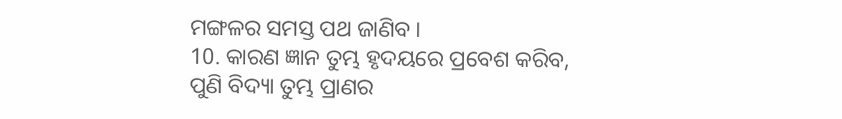ମଙ୍ଗଳର ସମସ୍ତ ପଥ ଜାଣିବ ।
10. କାରଣ ଜ୍ଞାନ ତୁମ୍ଭ ହୃଦୟରେ ପ୍ରବେଶ କରିବ, ପୁଣି ବିଦ୍ୟା ତୁମ୍ଭ ପ୍ରାଣର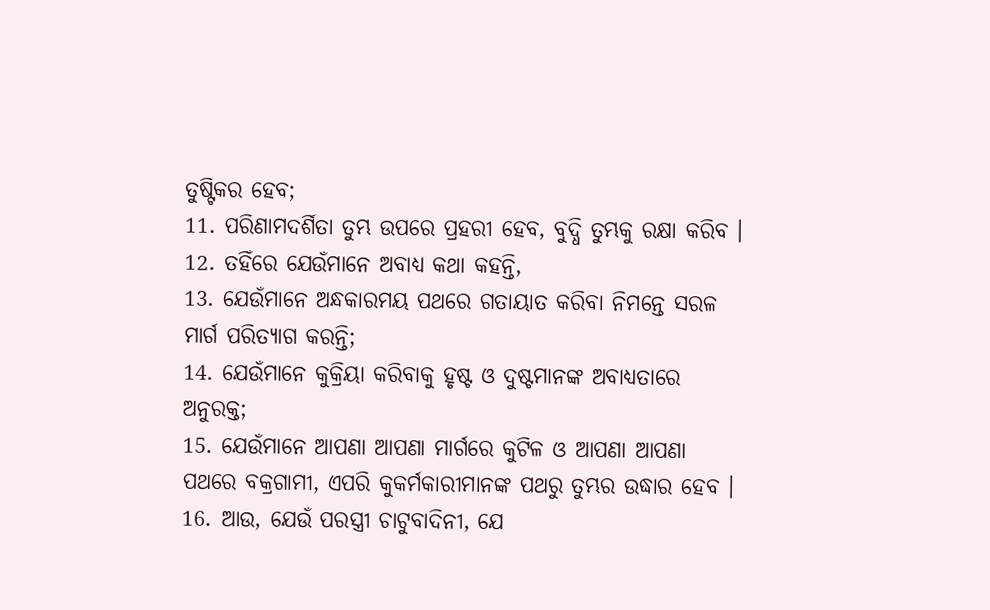ତୁଷ୍ଟିକର ହେବ;
11. ପରିଣାମଦର୍ଶିତା ତୁମ୍ଭ ଉପରେ ପ୍ରହରୀ ହେବ, ବୁଦ୍ଧି ତୁମ୍ଭକୁ ରକ୍ଷା କରିବ ।
12. ତହିଁରେ ଯେଉଁମାନେ ଅବାଧ୍ୟ କଥା କହନ୍ତି,
13. ଯେଉଁମାନେ ଅନ୍ଧକାରମୟ ପଥରେ ଗତାୟାତ କରିବା ନିମନ୍ତେ ସରଳ ମାର୍ଗ ପରିତ୍ୟାଗ କରନ୍ତି;
14. ଯେଉଁମାନେ କୁକ୍ରିୟା କରିବାକୁ ହୃଷ୍ଟ ଓ ଦୁଷ୍ଟମାନଙ୍କ ଅବାଧ୍ୟତାରେ ଅନୁରକ୍ତ;
15. ଯେଉଁମାନେ ଆପଣା ଆପଣା ମାର୍ଗରେ କୁଟିଳ ଓ ଆପଣା ଆପଣା ପଥରେ ବକ୍ରଗାମୀ, ଏପରି କୁକର୍ମକାରୀମାନଙ୍କ ପଥରୁ ତୁମ୍ଭର ଉଦ୍ଧାର ହେବ ।
16. ଆଉ, ଯେଉଁ ପରସ୍ତ୍ରୀ ଚାଟୁବାଦିନୀ, ଯେ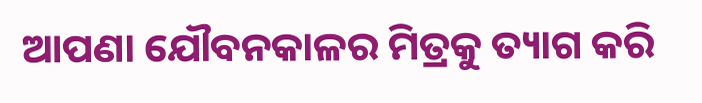ଆପଣା ଯୌବନକାଳର ମିତ୍ରକୁ ତ୍ୟାଗ କରି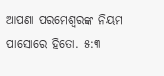ଆପଣା ପରମେଶ୍ଵରଙ୍କ ନିୟମ ପାସୋରେ ହିତୋ. ୫:୩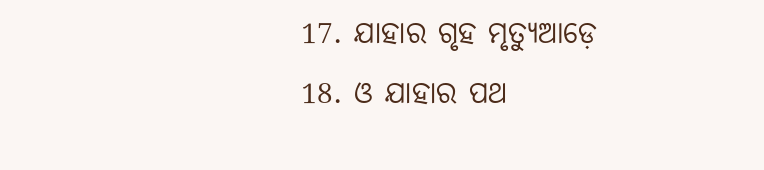17. ଯାହାର ଗୃହ ମୃତ୍ୟୁଆଡ଼େ
18. ଓ ଯାହାର ପଥ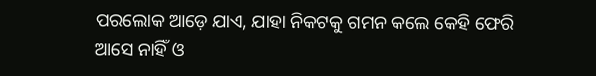ପରଲୋକ ଆଡ଼େ ଯାଏ, ଯାହା ନିକଟକୁ ଗମନ କଲେ କେହି ଫେରି ଆସେ ନାହିଁ ଓ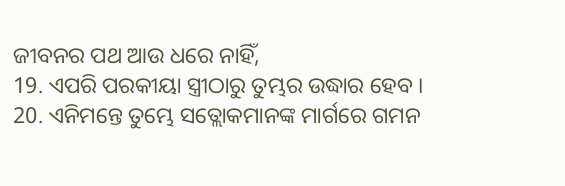ଜୀବନର ପଥ ଆଉ ଧରେ ନାହିଁ,
19. ଏପରି ପରକୀୟା ସ୍ତ୍ରୀଠାରୁ ତୁମ୍ଭର ଉଦ୍ଧାର ହେବ ।
20. ଏନିମନ୍ତେ ତୁମ୍ଭେ ସତ୍ଲୋକମାନଙ୍କ ମାର୍ଗରେ ଗମନ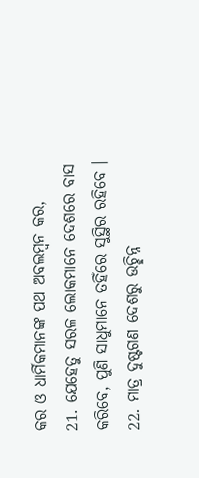କର ଓ ଧାର୍ମିକମାନଙ୍କ ପଥ ଅବଲମ୍ଵନ କର,
21. ଯେହେତୁ ସରଳ ଲୋକମାନେ ଦେଶରେ ବାସ କରିବେ, ପୁଣି ସାଧୁମାନେ ତହିଁରେ ସୁସ୍ଥିର ରହିବେ ।
22. ମାତ୍ର ଦୁଷ୍ଟଗଣ ଦେଶରୁ ଉଚ୍ଛିନ୍ନ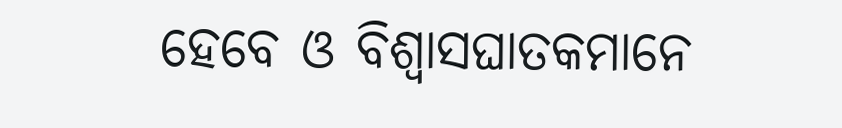ହେବେ ଓ ବିଶ୍ଵାସଘାତକମାନେ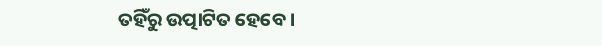ତହିଁରୁ ଉତ୍ପାଟିତ ହେବେ ।